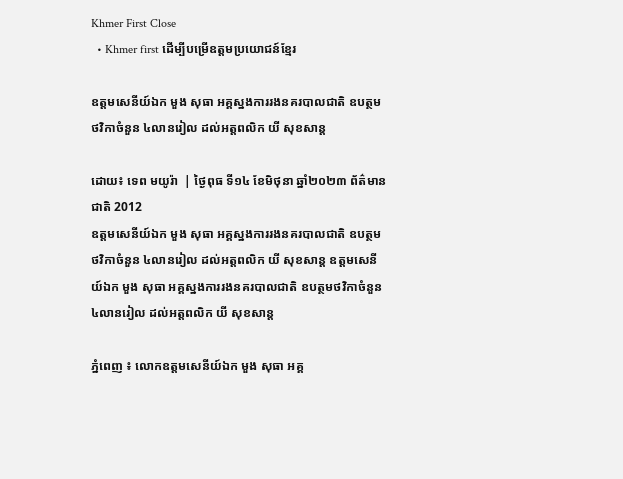Khmer First Close
  • Khmer first ដើម្បីបម្រើឧត្តមប្រយោជន៍ខ្មែរ

ឧត្តមសេនីយ៍ឯក មួង សុធា អគ្គស្នងការរងនគរបាលជាតិ ឧបត្ថមថវិកាចំនួន ៤លានរៀល ដល់អត្តពលិក យី សុខសាន្ត

ដោយ៖ ទេព មយូរ៉ា  | ថ្ងៃពុធ ទី១៤ ខែមិថុនា ឆ្នាំ២០២៣ ព័ត៌មានជាតិ 2012
ឧត្តមសេនីយ៍ឯក មួង សុធា អគ្គស្នងការរងនគរបាលជាតិ ឧបត្ថមថវិកាចំនួន ៤លានរៀល ដល់អត្តពលិក យី សុខសាន្ត ឧត្តមសេនីយ៍ឯក មួង សុធា អគ្គស្នងការរងនគរបាលជាតិ ឧបត្ថមថវិកាចំនួន ៤លានរៀល ដល់អត្តពលិក យី សុខសាន្ត

ភ្នំពេញ ៖ លោកឧត្តមសេនីយ៍ឯក មួង សុធា អគ្គ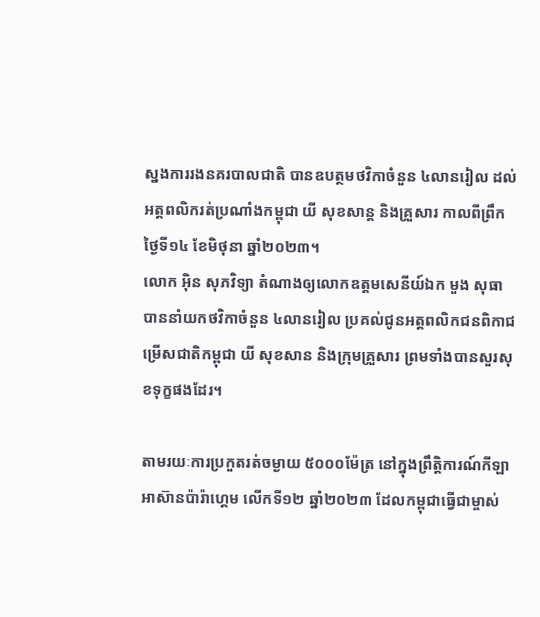ស្នងការរងនគរបាលជាតិ បានឧបត្ថមថវិកាចំនួន ៤លានរៀល ដល់អត្តពលិករត់ប្រណាំងកម្ពុជា យី សុខសាន្ត និងគ្រួសារ កាលពីព្រឹកថ្ងៃទី១៤ ខែមិថុនា ឆ្នាំ២០២៣។
លោក អ៊ិន សុភវិទ្យា តំណាងឲ្យលោកឧត្តមសេនីយ៍ឯក មួង សុធា បាននាំយកថវិកាចំនួន ៤លានរៀល ប្រគល់ជូនអត្តពលិកជនពិកាជម្រើសជាតិកម្ពុជា យី សុខសាន និងក្រុមគ្រួសារ ព្រមទាំងបានសួរសុខទុក្ខផងដែរ។

តាមរយៈការប្រកួតរត់ចម្ងាយ ៥០០០ម៉ែត្រ នៅក្នុងព្រឹត្តិការណ៍កីឡាអាស៊ានប៉ារ៉ាហ្គេម លើកទី១២ ឆ្នាំ២០២៣ ដែលកម្ពុជាធ្វើជាម្ចាស់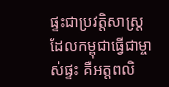ផ្ទះជាប្រវត្តិសាស្ត្រដែលកម្ពុជាធ្វើជាម្ចាស់ផ្ទះ គឺអត្តពលិ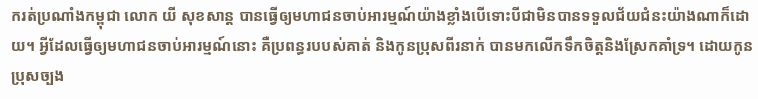ករត់ប្រណាំងកម្ពុជា លោក យី សុខសាន្ត បានធ្វើឲ្យមហាជនចាប់អារម្មណ៍យ៉ាងខ្លាំងបើទោះបីជាមិនបានទទួលជ័យជំនះយ៉ាងណាក៏ដោយ។ អ្វីដែលធ្វើឲ្យមហាជនចាប់អារម្មណ៍នោះ គឺប្រពន្ធរបបស់គាត់ និងកូនប្រុសពីរនាក់ បានមកលើកទឹកចិត្តនិងស្រែកគាំទ្រ។ ដោយកូនប្រុសច្បង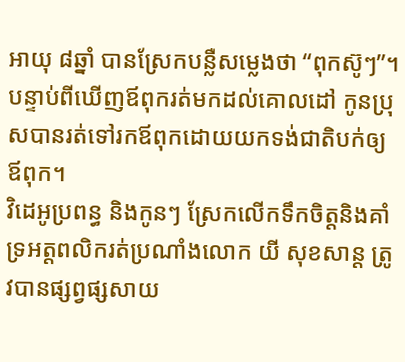អាយុ ៨ឆ្នាំ បានស្រែកបន្លឺសម្លេងថា “ពុកស៊ូៗ”។ បន្ទាប់ពីឃើញឪពុករត់មកដល់គោលដៅ កូនប្រុសបានរត់ទៅរកឪពុកដោយយកទង់ជាតិបក់ឲ្យឪពុក។
វិដេអូប្រពន្ធ និងកូនៗ ស្រែកលើកទឹកចិត្តនិងគាំទ្រអត្តពលិករត់ប្រណាំងលោក យី សុខសាន្ត ត្រូវបានផ្សព្វផ្សសាយ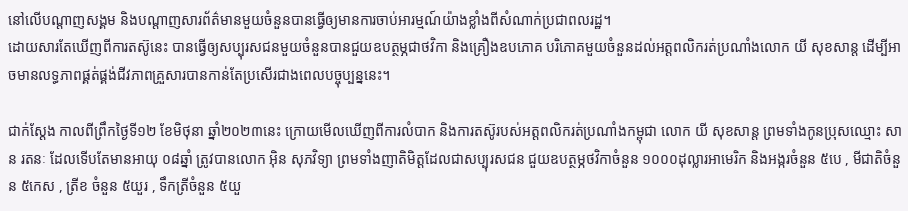នៅលើបណ្តាញសង្គម និងបណ្តាញសារព័ត៌មានមួយចំនួនបានធ្វើឲ្យមានការចាប់អារម្មណ៍យ៉ាងខ្លាំងពីសំណាក់ប្រជាពលរដ្ឋ។
ដោយសារតែឃើញពីការតស៊ូនេះ បានធ្វើឲ្យសប្បុរសជនមួយចំនួនបានជួយឧបត្ថម្ភជាថវិកា និងគ្រឿងឧបភោគ បរិភោគមួយចំនួនដល់អត្តពលិករត់ប្រណាំងលោក យី សុខសាន្ត ដើម្បីអាចមានលទ្ធភាពផ្គត់ផ្គង់ជីវភាពគ្រួសារបានកាន់តែប្រសើរជាងពេលបច្ចុប្បន្ននេះ។

ជាក់ស្ដែង កាលពីព្រឹកថ្ងៃទី១២ ខែមិថុនា ឆ្នាំ២០២៣នេះ ក្រោយមើលឃើញពីការលំបាក និងការតស៊ូរបស់អត្តពលិករត់ប្រណាំងកម្ពុជា លោក យី សុខសាន្ត ព្រមទាំងកូនប្រុសឈ្មោះ សាន រតនៈ ដែលទើបតែមានអាយុ ០៨ឆ្នាំ ត្រូវបានលោក អ៊ិន សុភវិទ្យា ព្រមទាំងញាតិមិត្តដែលជាសប្បុរសជន ជួយឧបត្ថម្ភថវិកាចំនួន ១០០០ដុល្លារអាមេរិក និងអង្ករចំនួន ៥បេ , មីជាតិចំនួន ៥កេស , ត្រីខ ចំនួន ៥យួរ , ទឹកត្រីចំនួន ៥យួ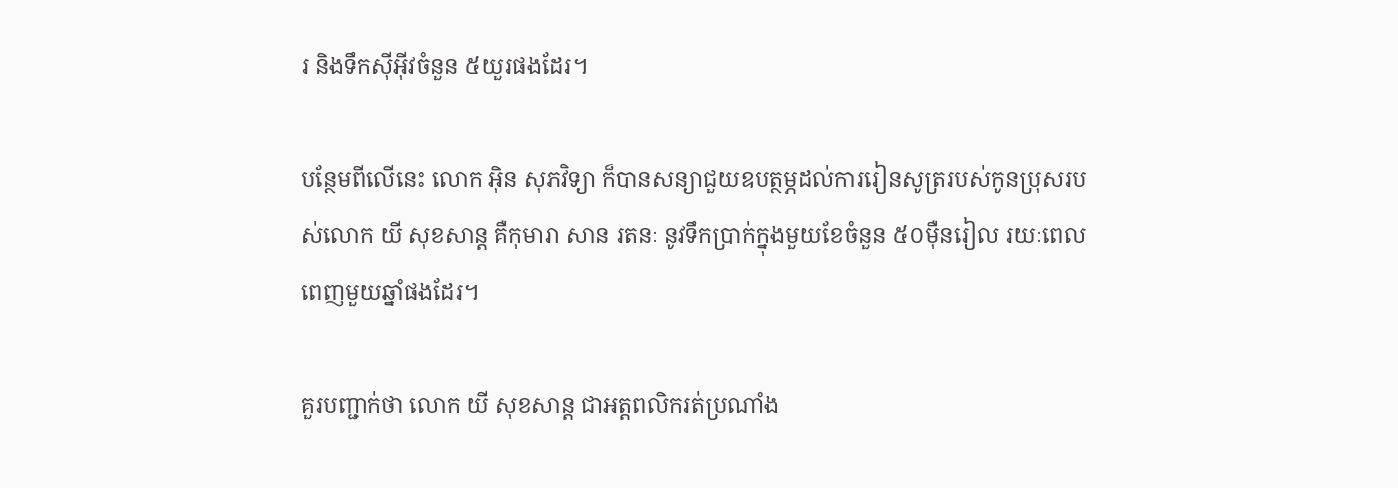រ និងទឹកស៊ីអ៊ីវចំនួន ៥យួរផងដែរ។

បន្ថែមពីលើនេះ លោក អ៊ិន សុភវិទ្យា ក៏បានសន្យាជួយឧបត្ថម្ភដល់ការរៀនសូត្ររបស់កូនប្រុសរបស់លោក យី សុខសាន្ត គឺកុមារា សាន រតនៈ នូវទឹកប្រាក់ក្នុងមួយខែចំនួន ៥០ម៉ឺនរៀល រយៈពេលពេញមួយឆ្នាំផងដែរ។

គួរបញ្ជាក់ថា លោក យី សុខសាន្ត ជាអត្តពលិករត់ប្រណាំង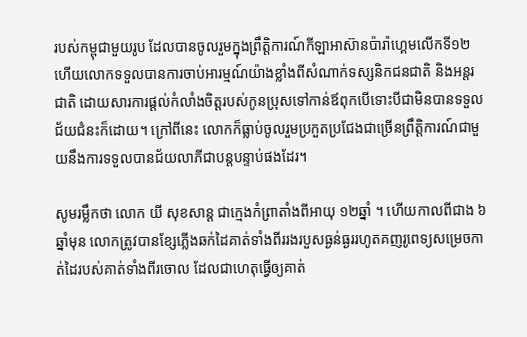របស់កម្ពុជាមួយរូប ដែលបានចូលរួមក្នុងព្រឹត្តិការណ៍កីឡាអាស៊ានប៉ារ៉ាហ្គេមលើកទី១២ ហើយលោកទទួលបានការចាប់អារម្មណ៍យ៉ាងខ្លាំងពីសំណាក់ទស្សនិកជនជាតិ និងអន្តរជាតិ ដោយសារការផ្ដល់កំលាំងចិត្តរបស់កូនប្រុសទៅកាន់ឪពុកបើទោះបីជាមិនបានទទួលជ័យជំនះក៏ដោយ។ ក្រៅពីនេះ លោកក៏ធ្លាប់ចូលរួមប្រកួតប្រជែងជាច្រើនព្រឹត្តិការណ៍ជាមួយនឹងការទទួលបានជ័យលាភីជាបន្តបន្ទាប់ផងដែរ។

សូមរម្លឹកថា លោក យី សុខសាន្ត ជាក្មេងកំព្រាតាំងពីអាយុ ១២ឆ្នាំ ។ ហើយកាលពីជាង ៦ឆ្នាំមុន លោកត្រូវបានខ្សែភ្លើងឆក់ដៃគាត់ទាំងពីររងរបួសធ្ងន់ធ្ងររហូតគញរូពេទ្យសម្រេចកាត់ដៃរបស់គាត់ទាំងពីរចោល ដែលជាហេតុធ្វើឲ្យគាត់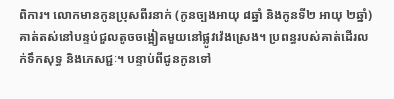ពិការ។ លោកមានកូនប្រុសពីរនាក់ (កូនច្បងអាយុ ៨ឆ្នាំ និងកូនទី២ អាយុ ២ឆ្នាំ) គាត់តស់នៅបន្ទប់ជួលតូចចង្អៀតមួយនៅផ្លូវវ៉េងស្រេង។ ប្រពន្ធរបស់គាត់ដើរលក់ទឹកសុទ្ធ និងភេសជ្ជៈ។ បន្ទាប់ពីជូនកូនទៅ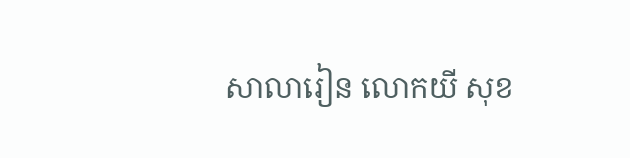សាលារៀន លោកយី សុខ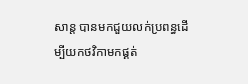សាន្ត បានមកជួយលក់ប្រពន្ធដើម្បីយកថវិកាមកផ្គត់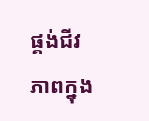ផ្គង់ជីវភាពក្នុង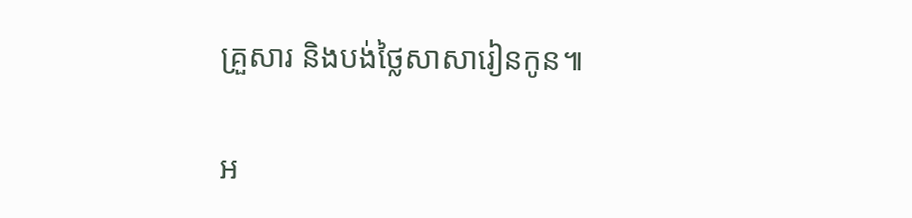គ្រួសារ និងបង់ថ្លៃសាសារៀនកូន៕

អ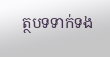ត្ថបទទាក់ទង